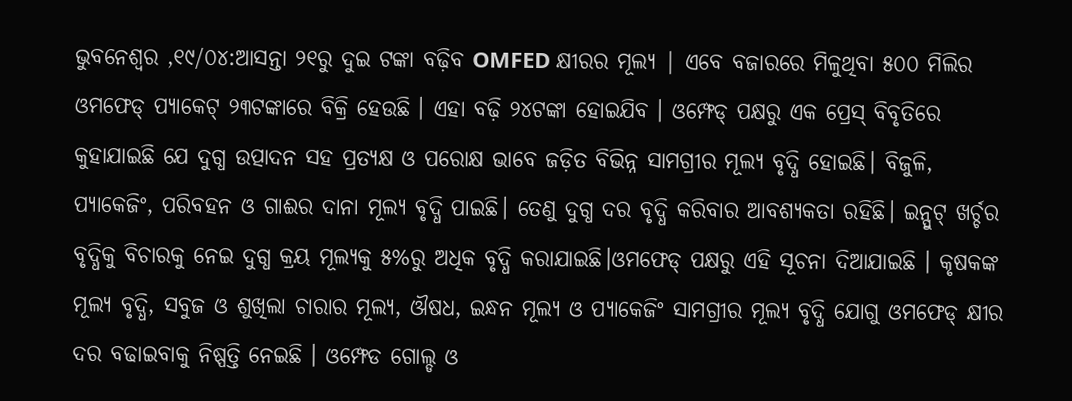ଭୁବନେଶ୍ୱର ,୧୯/୦୪:ଆସନ୍ତା ୨୧ରୁ ଦୁଇ ଟଙ୍କା ବଢ଼ିବ OMFED କ୍ଷୀରର ମୂଲ୍ୟ | ଏବେ ବଜାରରେ ମିଳୁଥିବା ୫୦୦ ମିଲିର ଓମଫେଡ୍ ପ୍ୟାକେଟ୍ ୨୩ଟଙ୍କାରେ ବିକ୍ରି ହେଉଛି । ଏହା ବଢ଼ି ୨୪ଟଙ୍କା ହୋଇଯିବ । ଓମ୍ଫେଡ୍ ପକ୍ଷରୁ ଏକ ପ୍ରେସ୍ ବିବୃତିରେ କୁହାଯାଇଛି ଯେ ଦୁଗ୍ଧ ଉତ୍ପାଦନ ସହ ପ୍ରତ୍ୟକ୍ଷ ଓ ପରୋକ୍ଷ ଭାବେ ଜଡ଼ିତ ବିଭିନ୍ନ ସାମଗ୍ରୀର ମୂଲ୍ୟ ବୃଦ୍ଧି ହୋଇଛି। ବିଜୁଳି, ପ୍ୟାକେଜିଂ, ପରିବହନ ଓ ଗାଈର ଦାନା ମୂଲ୍ୟ ବୃଦ୍ଧି ପାଇଛି। ତେଣୁ ଦୁଗ୍ଧ ଦର ବୃଦ୍ଧି କରିବାର ଆବଶ୍ୟକତା ରହିଛି। ଇନ୍ପୁଟ୍ ଖର୍ଚ୍ଚର ବୃଦ୍ଧିକୁ ବିଚାରକୁ ନେଇ ଦୁଗ୍ଧ କ୍ରୟ ମୂଲ୍ୟକୁ ୫%ରୁ ଅଧିକ ବୃଦ୍ଧି କରାଯାଇଛି।ଓମଫେଡ୍ ପକ୍ଷରୁ ଏହି ସୂଚନା ଦିଆଯାଇଛି । କୃଷକଙ୍କ ମୂଲ୍ୟ ବୃଦ୍ଧି, ସବୁଜ ଓ ଶୁଖିଲା ଚାରାର ମୂଲ୍ୟ, ଔଷଧ, ଇନ୍ଧନ ମୂଲ୍ୟ ଓ ପ୍ୟାକେଜିଂ ସାମଗ୍ରୀର ମୂଲ୍ୟ ବୃଦ୍ଧି ଯୋଗୁ ଓମଫେଡ୍ କ୍ଷୀର ଦର ବଢାଇବାକୁ ନିଷ୍ପତ୍ତି ନେଇଛି । ଓମ୍ଫେଡ ଗୋଲ୍ଡ ଓ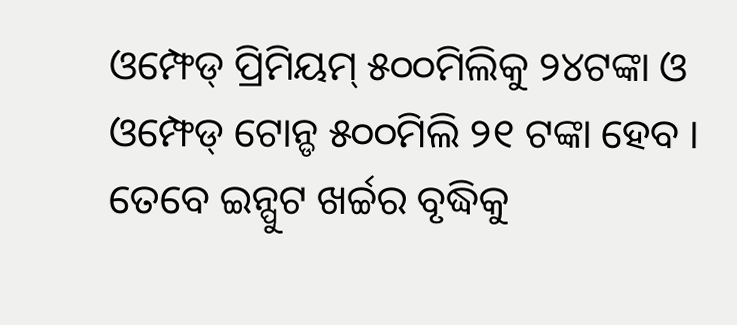ଓମ୍ଫେଡ୍ ପ୍ରିମିୟମ୍ ୫୦୦ମିଲିକୁ ୨୪ଟଙ୍କା ଓ ଓମ୍ଫେଡ୍ ଟୋନ୍ଡ ୫୦୦ମିଲି ୨୧ ଟଙ୍କା ହେବ । ତେବେ ଇନ୍ପୁଟ ଖର୍ଚ୍ଚର ବୃଦ୍ଧିକୁ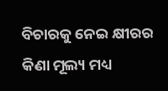ବିଚାରକୁ ନେଇ କ୍ଷୀରର କିଣା ମୂଲ୍ୟ ମଧ୍ୟ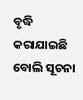ବୃଦ୍ଧି କରାଯାଇଛି ବୋଲି ସୂଚନା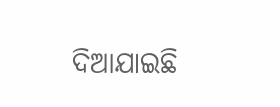ଦିଆଯାଇଛି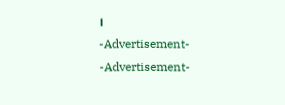।
-Advertisement-
-Advertisement-